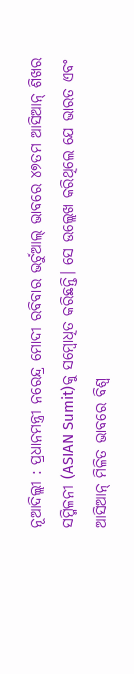ନୂଆଦିଲ୍ଲୀ : ପ୍ରଧାନମନ୍ତ୍ରୀ ନରେନ୍ଦ୍ର ମୋଦୀ ରବିବାର ଭର୍ଚୁଆଲ୍ ଭାବରେ ୪୭ତମ ଆସିଆନ୍ ଶିଖର ସମ୍ମିଳନୀ (ASIAN Sumit)କୁ ସମ୍ବୋଧିତ କରିଛନ୍ତି। ସେ ଉଲ୍ଲେଖ କରିଥିଲେ ଯେ ଭାରତ ଏବଂ ଆସିଆନ୍ ମିଳିତ ଭାବରେ ବିଶ୍ୱ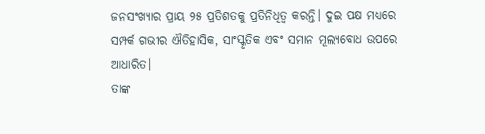ଜନସଂଖ୍ୟାର ପ୍ରାୟ ୨୫ ପ୍ରତିଶତକୁ ପ୍ରତିନିଧିତ୍ୱ କରନ୍ତି। ଦୁଇ ପକ୍ଷ ମଧ୍ୟରେ ସମ୍ପର୍କ ଗଭୀର ଐତିହାସିକ, ସାଂସ୍କୃତିକ ଏବଂ ସମାନ ମୂଲ୍ୟବୋଧ ଉପରେ ଆଧାରିତ।
ତାଙ୍କ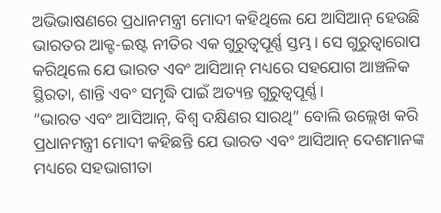ଅଭିଭାଷଣରେ ପ୍ରଧାନମନ୍ତ୍ରୀ ମୋଦୀ କହିଥିଲେ ଯେ ଆସିଆନ୍ ହେଉଛି ଭାରତର ଆକ୍ଟ-ଇଷ୍ଟ ନୀତିର ଏକ ଗୁରୁତ୍ୱପୂର୍ଣ୍ଣ ସ୍ତମ୍ଭ। ସେ ଗୁରୁତ୍ୱାରୋପ କରିଥିଲେ ଯେ ଭାରତ ଏବଂ ଆସିଆନ୍ ମଧ୍ୟରେ ସହଯୋଗ ଆଞ୍ଚଳିକ ସ୍ଥିରତା, ଶାନ୍ତି ଏବଂ ସମୃଦ୍ଧି ପାଇଁ ଅତ୍ୟନ୍ତ ଗୁରୁତ୍ୱପୂର୍ଣ୍ଣ।
“ଭାରତ ଏବଂ ଆସିଆନ୍, ବିଶ୍ୱ ଦକ୍ଷିଣର ସାରଥି” ବୋଲି ଉଲ୍ଲେଖ କରି ପ୍ରଧାନମନ୍ତ୍ରୀ ମୋଦୀ କହିଛନ୍ତି ଯେ ଭାରତ ଏବଂ ଆସିଆନ୍ ଦେଶମାନଙ୍କ ମଧ୍ୟରେ ସହଭାଗୀତା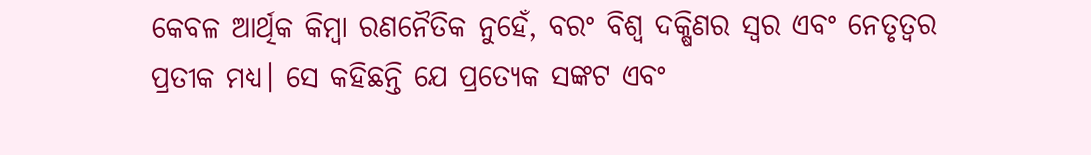କେବଳ ଆର୍ଥିକ କିମ୍ବା ରଣନୈତିକ ନୁହେଁ, ବରଂ ବିଶ୍ୱ ଦକ୍ଷିଣର ସ୍ୱର ଏବଂ ନେତୃତ୍ୱର ପ୍ରତୀକ ମଧ୍ୟ। ସେ କହିଛନ୍ତି ଯେ ପ୍ରତ୍ୟେକ ସଙ୍କଟ ଏବଂ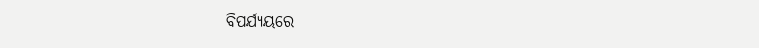ବିପର୍ଯ୍ୟୟରେ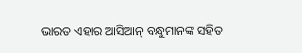ଭାରତ ଏହାର ଆସିଆନ୍ ବନ୍ଧୁମାନଙ୍କ ସହିତ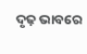ଦୃଢ଼ ଭାବରେ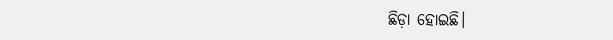ଛିଡ଼ା ହୋଇଛି।